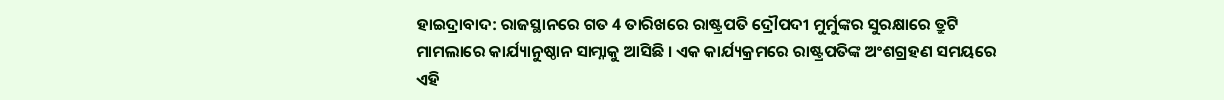ହାଇଦ୍ରାବାଦ: ରାଜସ୍ଥାନରେ ଗତ 4 ତାରିଖରେ ରାଷ୍ଟ୍ରପତି ଦ୍ରୌପଦୀ ମୁର୍ମୁଙ୍କର ସୁରକ୍ଷାରେ ତ୍ରୁଟି ମାମଲାରେ କାର୍ଯ୍ୟାନୁଷ୍ଠାନ ସାମ୍ନାକୁ ଆସିଛି । ଏକ କାର୍ଯ୍ୟକ୍ରମରେ ରାଷ୍ଟ୍ରପତିଙ୍କ ଅଂଶଗ୍ରହଣ ସମୟରେ ଏହି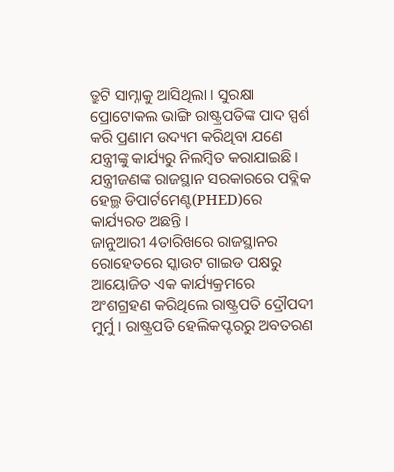ତ୍ରୁଟି ସାମ୍ନାକୁ ଆସିଥିଲା । ସୁରକ୍ଷା ପ୍ରୋଟୋକଲ ଭାଙ୍ଗି ରାଷ୍ଟ୍ରପତିଙ୍କ ପାଦ ସ୍ପର୍ଶ କରି ପ୍ରଣାମ ଉଦ୍ୟମ କରିଥିବା ଯଣେ ଯନ୍ତ୍ରୀଙ୍କୁ କାର୍ଯ୍ୟରୁ ନିଲମ୍ବିତ କରାଯାଇଛି । ଯନ୍ତ୍ରୀଜଣଙ୍କ ରାଜସ୍ଥାନ ସରକାରରେ ପବ୍ଲିକ ହେଲ୍ଥ ଡିପାର୍ଟମେଣ୍ଟ(PHED)ରେ କାର୍ଯ୍ୟରତ ଅଛନ୍ତି ।
ଜାନୁଆରୀ 4ତାରିଖରେ ରାଜସ୍ଥାନର ରୋହେତରେ ସ୍କାଉଟ ଗାଇଡ ପକ୍ଷରୁ ଆୟୋଜିତ ଏକ କାର୍ଯ୍ୟକ୍ରମରେ ଅଂଶଗ୍ରହଣ କରିଥିଲେ ରାଷ୍ଟ୍ରପତି ଦ୍ରୌପଦୀ ମୁର୍ମୁ । ରାଷ୍ଟ୍ରପତି ହେଲିକପ୍ଟରରୁ ଅବତରଣ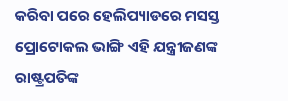କରିବା ପରେ ହେଲିପ୍ୟାଡରେ ମସସ୍ତ ପ୍ରୋଟୋକଲ ଭାଙ୍ଗି ଏହି ଯନ୍ତ୍ରୀଜଣଙ୍କ ରାଷ୍ଟ୍ରପତିଙ୍କ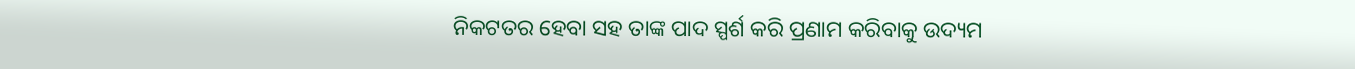ନିକଟତର ହେବା ସହ ତାଙ୍କ ପାଦ ସ୍ପର୍ଶ କରି ପ୍ରଣାମ କରିବାକୁ ଉଦ୍ୟମ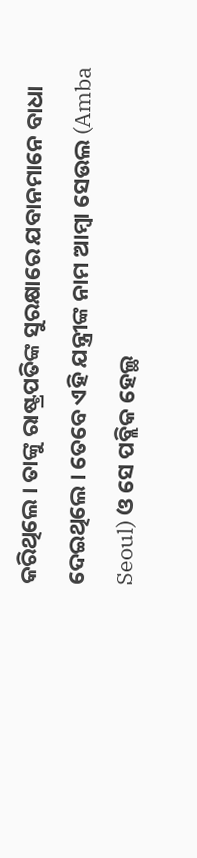କରିଥିଲେ । ତାଙ୍କୁ ରାଷ୍ଟ୍ରପତିଙ୍କ ସୁରକ୍ଷାରେ ଯବାନମାନେ ବାଧା ଦେଇଥିଲେ । ତେବେ ଏହି ଯନ୍ତ୍ରୀଙ୍କ ନାମ ଆମ୍ବା ସେଉଲ (Amba Seoul) ଓ ସେ ପବ୍ଲିକ ହେଲ୍ଥ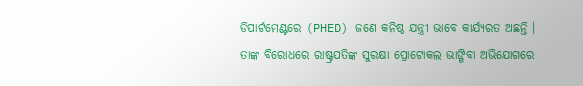ଡିପାର୍ଟମେଣ୍ଟରେ (PHED) ଜଣେ କନିଷ୍ଠ ଯନ୍ତ୍ରୀ ଭାବେ କାର୍ଯ୍ୟରତ ଅଛନ୍ତି । ତାଙ୍କ ବିରୋଧରେ ରାଷ୍ଟ୍ରପତିଙ୍କ ସୁରକ୍ଷା ପ୍ରୋଟୋକଲ ଭାଙ୍ଗିବା ଅଭିଯୋଗରେ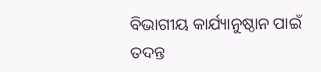ବିଭାଗୀୟ କାର୍ଯ୍ୟାନୁଷ୍ଠାନ ପାଇଁ ତଦନ୍ତ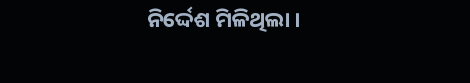ନିର୍ଦ୍ଦେଶ ମିଳିଥିଲା ।